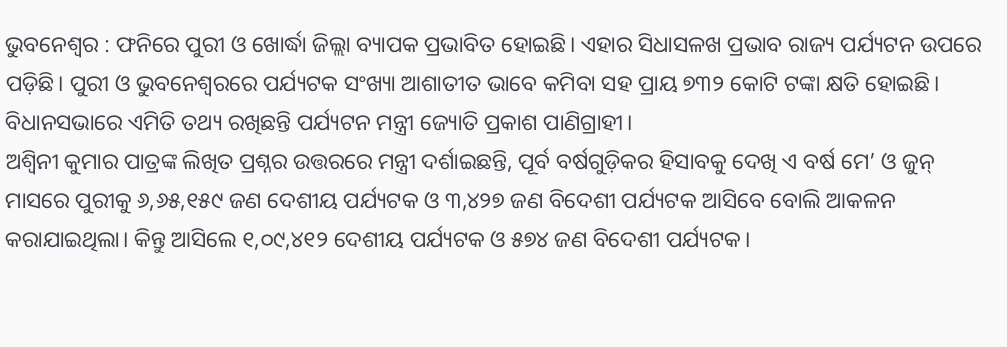ଭୁବନେଶ୍ବର : ଫନିରେ ପୁରୀ ଓ ଖୋର୍ଦ୍ଧା ଜିଲ୍ଲା ବ୍ୟାପକ ପ୍ରଭାବିତ ହୋଇଛି। ଏହାର ସିଧାସଳଖ ପ୍ରଭାବ ରାଜ୍ୟ ପର୍ଯ୍ୟଟନ ଉପରେ ପଡ଼ିଛି। ପୁରୀ ଓ ଭୁବନେଶ୍ବରରେ ପର୍ଯ୍ୟଟକ ସଂଖ୍ୟା ଆଶାତୀତ ଭାବେ କମିବା ସହ ପ୍ରାୟ ୭୩୨ କୋଟି ଟଙ୍କା କ୍ଷତି ହୋଇଛି। ବିଧାନସଭାରେ ଏମିତି ତଥ୍ୟ ରଖିଛନ୍ତି ପର୍ଯ୍ୟଟନ ମନ୍ତ୍ରୀ ଜ୍ୟୋତି ପ୍ରକାଶ ପାଣିଗ୍ରାହୀ।
ଅଶ୍ବିନୀ କୁମାର ପାତ୍ରଙ୍କ ଲିଖିତ ପ୍ରଶ୍ନର ଉତ୍ତରରେ ମନ୍ତ୍ରୀ ଦର୍ଶାଇଛନ୍ତି, ପୂର୍ବ ବର୍ଷଗୁଡ଼ିକର ହିସାବକୁ ଦେଖି ଏ ବର୍ଷ ମେ’ ଓ ଜୁନ୍ ମାସରେ ପୁରୀକୁ ୬,୬୫,୧୫୯ ଜଣ ଦେଶୀୟ ପର୍ଯ୍ୟଟକ ଓ ୩,୪୨୭ ଜଣ ବିଦେଶୀ ପର୍ଯ୍ୟଟକ ଆସିବେ ବୋଲି ଆକଳନ କରାଯାଇଥିଲା। କିନ୍ତୁ ଆସିଲେ ୧,୦୯,୪୧୨ ଦେଶୀୟ ପର୍ଯ୍ୟଟକ ଓ ୫୭୪ ଜଣ ବିଦେଶୀ ପର୍ଯ୍ୟଟକ।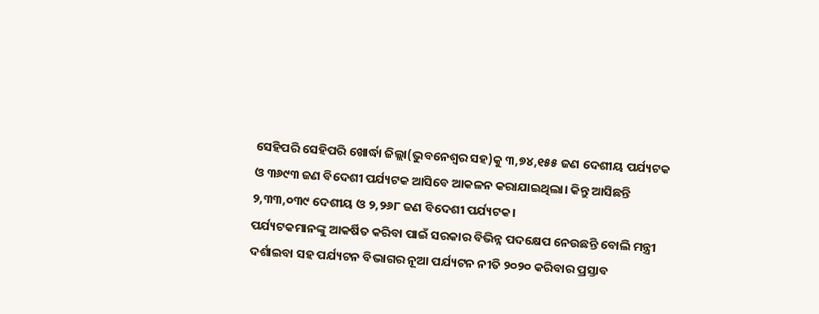ସେହିପରି ସେହିପରି ଖୋର୍ଦ୍ଧା ଜିଲ୍ଲା(ଭୁବନେଶ୍ବର ସହ)କୁ ୩,୭୪,୧୫୫ ଜଣ ଦେଶୀୟ ପର୍ଯ୍ୟଟକ ଓ ୩୬୯୩ ଜଣ ବିଦେଶୀ ପର୍ଯ୍ୟଟକ ଆସିବେ ଆକଳନ କରାଯାଇଥିଲା। କିନ୍ତୁ ଆସିଛନ୍ତି ୨,୩୩,୦୩୯ ଦେଶୀୟ ଓ ୨,୨୬୮ ଜଣ ବିଦେଶୀ ପର୍ଯ୍ୟଟକ।
ପର୍ଯ୍ୟଟକମାନଙ୍କୁ ଆକର୍ଷିତ କରିବା ପାଇଁ ସରକାର ବିଭିନ୍ନ ପଦକ୍ଷେପ ନେଉଛନ୍ତି ବୋଲି ମନ୍ତ୍ରୀ ଦର୍ଶାଇବା ସହ ପର୍ଯ୍ୟଟନ ବିଭାଗର ନୂଆ ପର୍ଯ୍ୟଟନ ନୀତି ୨୦୨୦ କରିବାର ପ୍ରସ୍ତାବ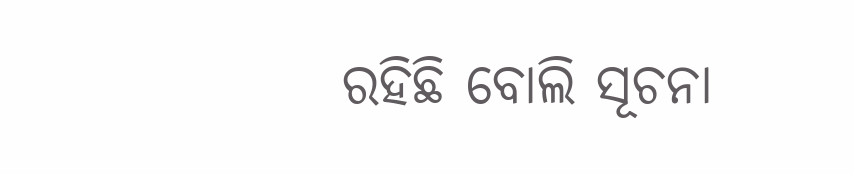ରହିଛି ବୋଲି ସୂଚନା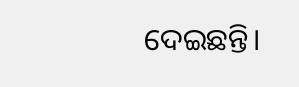ଦେଇଛନ୍ତି।